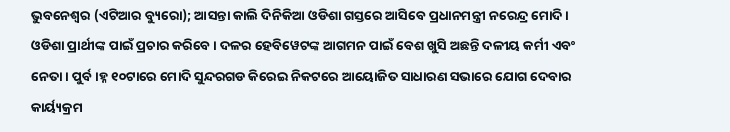ଭୁବନେଶ୍ୱର (ଏଟିଆର ବ୍ୟୁରୋ); ଆସନ୍ତା କାଲି ଦିନିକିଆ ଓଡିଶା ଗସ୍ତରେ ଆସିବେ ପ୍ରଧାନମନ୍ତ୍ରୀ ନରେନ୍ଦ୍ର ମୋଦି । ଓଡିଶା ପ୍ରାର୍ଥୀଙ୍କ ପାଇଁ ପ୍ରଚାର କରିବେ । ଦଳର ହେବିୱେଟଙ୍କ ଆଗମନ ପାଇଁ ବେଶ ଖୁସି ଅଛନ୍ତି ଦଳୀୟ କର୍ମୀ ଏବଂ ନେତା । ପୁର୍ବ।ହ୍ନ ୧୦ଟାରେ ମୋଦି ସୁନ୍ଦରଗଡ କିରେଇ ନିକଟରେ ଆୟୋଜିତ ସାଧାରଣ ସଭାରେ ଯୋଗ ଦେବାର କାର୍ୟ୍ୟକ୍ରମ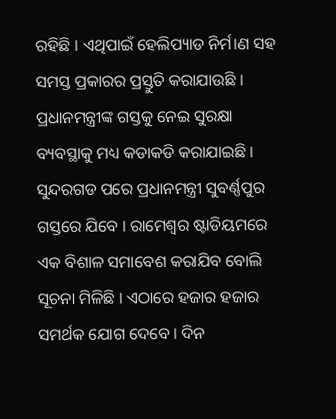ରହିଛି । ଏଥିପାଇଁ ହେଲିପ୍ୟାଡ ନିର୍ମ।ଣ ସହ ସମସ୍ତ ପ୍ରକାରର ପ୍ରସ୍ତୁତି କରାଯାଉଛି । ପ୍ରଧାନମନ୍ତ୍ରୀଙ୍କ ଗସ୍ତକୁ ନେଇ ସୁରକ୍ଷା ବ୍ୟବସ୍ଥାକୁ ମଧ୍ୟ କଡାକଡି କରାଯାଇଛି ।
ସୁନ୍ଦରଗଡ ପରେ ପ୍ରଧାନମନ୍ତ୍ରୀ ସୁବର୍ଣ୍ଣପୁର ଗସ୍ତରେ ଯିବେ । ରାମେଶ୍ୱର ଷ୍ଟାଡିୟମରେ ଏକ ବିଶାଳ ସମାବେଶ କରାଯିବ ବୋଲି ସୂଚନା ମିଳିଛି । ଏଠାରେ ହଜାର ହଜାର ସମର୍ଥକ ଯୋଗ ଦେବେ । ଦିନ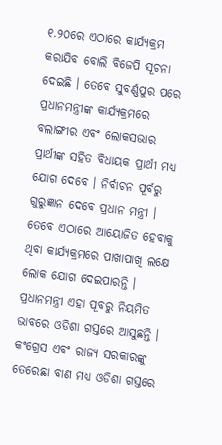୧.୨୦ରେ ଏଠାରେ କାର୍ଯ୍ୟକ୍ରମ କରାଯିବ ବୋଲି ବିଜେପି ସୂଚନା ଦେଇଛି । ତେବେ ସୁବର୍ଣ୍ଣପୁର ପରେ ପ୍ରଧାନମନ୍ତ୍ରୀଙ୍କ କାର୍ଯ୍ୟକ୍ରମରେ ବଲାଙ୍ଗୀର ଏବଂ ଲୋକସଭାର ପ୍ରାର୍ଥୀଙ୍କ ସହିତ ବିଧାୟକ ପ୍ରାର୍ଥୀ ମଧ୍ୟ ଯୋଗ ଦେବେ । ନିର୍ବାଚନ ପୂର୍ବରୁ ଗୁରୁଜ୍ଞାନ ଦେବେ ପ୍ରଧାନ ମନ୍ତ୍ରୀ । ତେବେ ଏଠାରେ ଆୟୋଜିତ ହେବାକୁ ଥିବା କାର୍ଯ୍ୟକ୍ରମରେ ପାଖାପାଖି ଲକ୍ଷେ ଲୋକ ଯୋଗ ଦେଇପାରନ୍ତି ।
ପ୍ରଧାନମନ୍ତ୍ରୀ ଏହା ପୂବରୁ ନିୟମିତ ଭାବରେ ଓଡିଶା ଗସ୍ତରେ ଆସୁଛନ୍ତି । କଂଗ୍ରେସ ଏବଂ ରାଜ୍ୟ ସରକାରଙ୍କୁ ତେରେଛା ବାଣ ମଧ୍ୟ ଓଡିଶା ଗସ୍ତରେ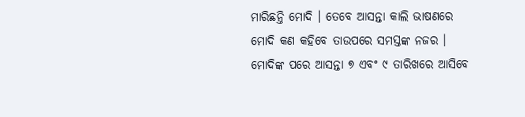ମାରିଛନ୍ତି ମୋଦି । ତେବେ ଆସନ୍ତା କାଲି ଭାଷଣରେ ମୋଦି କଣ କହିବେ ତାଉପରେ ସମସ୍ତଙ୍କ ନଜର । ମୋଦିଙ୍କ ପରେ ଆସନ୍ତା ୭ ଏବଂ ୯ ତାରିଖରେ ଆସିବେ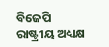ବିଜେପି ରାଷ୍ଟ୍ରୀୟ ଅଧ୍ୟକ୍ଷ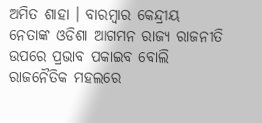ଅମିତ ଶାହା । ବାରମ୍ବାର କେନ୍ଦ୍ରୀୟ ନେତାଙ୍କ ଓଡିଶା ଆଗମନ ରାଜ୍ୟ ରାଜନୀତି ଉପରେ ପ୍ରଭାବ ପକାଇବ ବୋଲି ରାଜନୈତିକ ମହଲରେ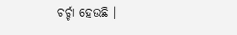ଚର୍ଚ୍ଚା ହେଉଛି ।